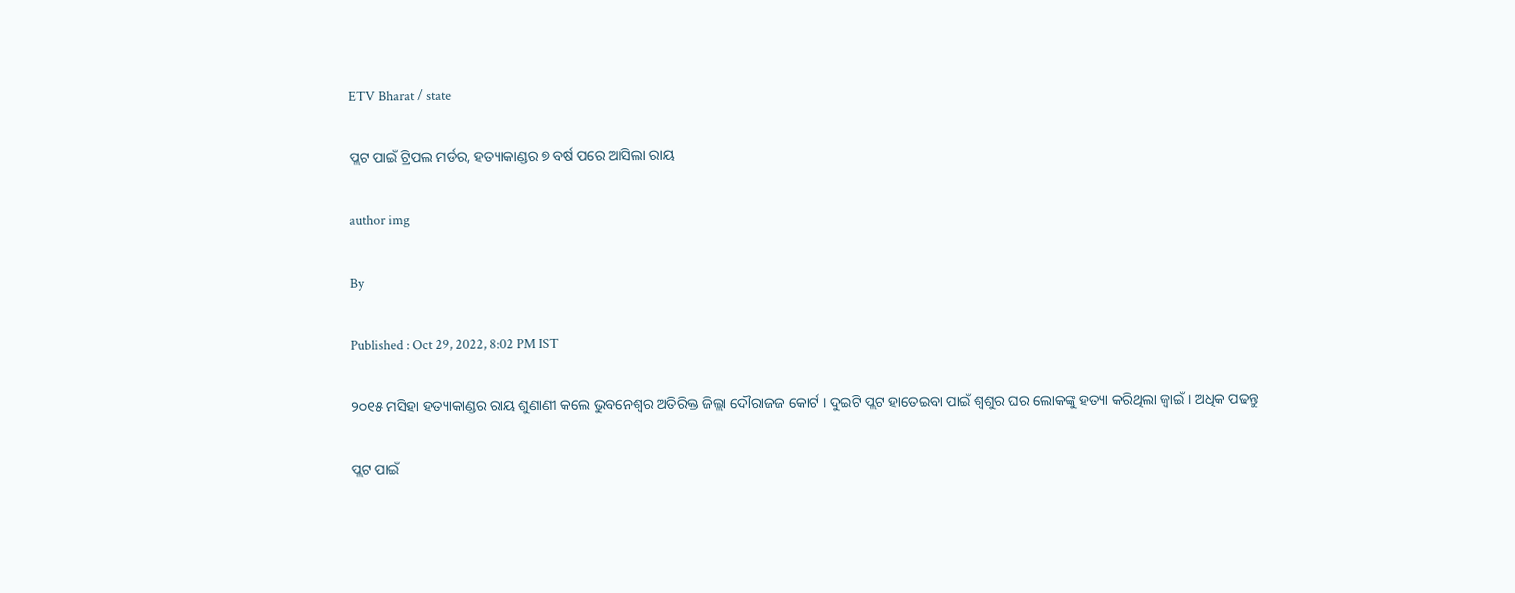ETV Bharat / state

ପ୍ଲଟ ପାଇଁ ଟ୍ରିପଲ ମର୍ଡର, ହତ୍ୟାକାଣ୍ଡର ୭ ବର୍ଷ ପରେ ଆସିଲା ରାୟ

author img

By

Published : Oct 29, 2022, 8:02 PM IST

୨୦୧୫ ମସିହା ହତ୍ୟାକାଣ୍ଡର ରାୟ ଶୁଣାଣୀ କଲେ ଭୁବନେଶ୍ୱର ଅତିରିକ୍ତ ଜିଲ୍ଲା ଦୌରାଜଜ କୋର୍ଟ । ଦୁଇଟି ପ୍ଲଟ ହାତେଇବା ପାଇଁ ଶ୍ବଶୁର ଘର ଲୋକଙ୍କୁ ହତ୍ୟା କରିଥିଲା ଜ୍ବାଇଁ । ଅଧିକ ପଢନ୍ତୁ

ପ୍ଲଟ ପାଇଁ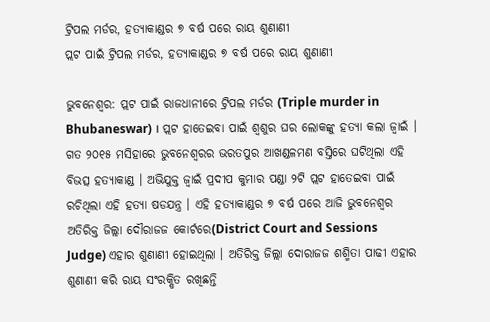ଟ୍ରିପଲ ମର୍ଡର, ହତ୍ୟାକାଣ୍ଡର ୭ ବର୍ଷ ପରେ ରାୟ ଶୁଣାଣୀ
ପ୍ଲଟ ପାଇଁ ଟ୍ରିପଲ ମର୍ଡର, ହତ୍ୟାକାଣ୍ଡର ୭ ବର୍ଷ ପରେ ରାୟ ଶୁଣାଣୀ

ଭୁବନେଶ୍ବର: ପ୍ଲଟ ପାଇଁ ରାଜଧାନୀରେ ଟ୍ରିପଲ ମର୍ଡର (Triple murder in Bhubaneswar) । ପ୍ଲଟ ହାତେଇବା ପାଇଁ ଶ୍ବଶୁର ଘର ଲୋକଙ୍କୁ ହତ୍ୟା କଲା ଜ୍ବାଇଁ । ଗତ ୨୦୧୫ ମସିହାରେ ଭୁବନେଶ୍ବରର ଭରତପୁର ଆଖଣ୍ଡଳମଣ ବସ୍ତିରେ ଘଟିଥିଲା ଏହି ବିଭତ୍ସ ହତ୍ୟାକାଣ୍ଡ । ଅଭିଯୁକ୍ତ ଜ୍ବାଇଁ ପ୍ରଦୀପ କୁମାର ପଣ୍ଡା ୨ଟି ପ୍ଲଟ ହାତେଇବା ପାଇଁ ରଚିଥିଲା ଏହି ହତ୍ୟା ଷଡଯନ୍ତ୍ର । ଏହି ହତ୍ୟାକାଣ୍ଡର ୭ ବର୍ଷ ପରେ ଆଜି ଭୁବନେଶ୍ୱର ଅତିରିକ୍ତ ଜିଲ୍ଲା ଦୌରାଜଜ କୋର୍ଟରେ(District Court and Sessions Judge) ଏହାର ଶୁଣାଣୀ ହୋଇଥିଲା । ଅତିରିକ୍ତ ଜିଲ୍ଲା ଦୋରାଜଜ ଶଶ୍ମିତା ପାଢୀ ଏହାର ଶୁଣାଣୀ କରି ରାୟ ସଂରକ୍ଷିତ ରଖିଛନ୍ତି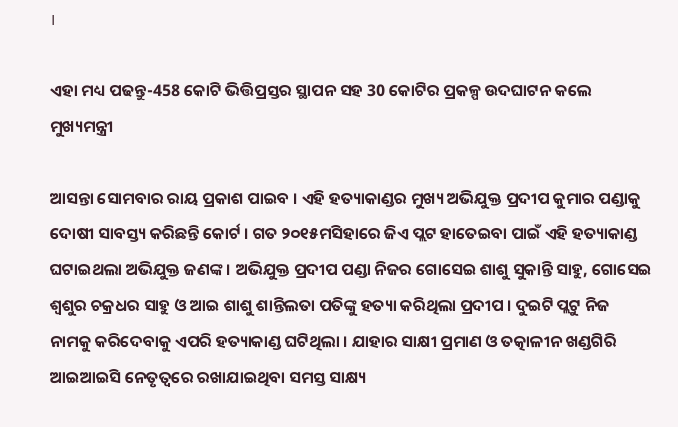।

ଏହା ମଧ୍ୟ ପଢନ୍ତୁ-458 କୋଟି ଭିତ୍ତିପ୍ରସ୍ତର ସ୍ଥାପନ ସହ 30 କୋଟିର ପ୍ରକଳ୍ପ ଉଦଘାଟନ କଲେ ମୁଖ୍ୟମନ୍ତ୍ରୀ

ଆସନ୍ତା ସୋମବାର ରାୟ ପ୍ରକାଶ ପାଇବ । ଏହି ହତ୍ୟାକାଣ୍ଡର ମୁଖ୍ୟ ଅଭିଯୁକ୍ତ ପ୍ରଦୀପ କୁମାର ପଣ୍ଡାକୁ ଦୋଷୀ ସାବସ୍ତ୍ୟ କରିଛନ୍ତି କୋର୍ଟ । ଗତ ୨୦୧୫ମସିହାରେ ଜିଏ ପ୍ଲଟ ହାତେଇବା ପାଇଁ ଏହି ହତ୍ୟାକାଣ୍ଡ ଘଟାଇଥଲା ଅଭିଯୁକ୍ତ ଜଣଙ୍କ । ଅଭିଯୁକ୍ତ ପ୍ରଦୀପ ପଣ୍ଡା ନିଜର ଗୋସେଇ ଶାଶୁ ସୁକାନ୍ତି ସାହୁ, ଗୋସେଇ ଶ୍ବଶୁର ଚକ୍ରଧର ସାହୁ ଓ ଆଇ ଶାଶୁ ଶାନ୍ତିଲତା ପତିଙ୍କୁ ହତ୍ୟା କରିଥିଲା ପ୍ରଦୀପ । ଦୁଇଟି ପ୍ଲଟୁ ନିଜ ନାମକୁ କରିଦେବାକୁ ଏପରି ହତ୍ୟାକାଣ୍ଡ ଘଟିଥିଲା । ଯାହାର‌ ସାକ୍ଷୀ ପ୍ରମାଣ ଓ ତତ୍କାଳୀନ ଖଣ୍ଡଗିରି ଆଇଆଇସି ନେତୃତ୍ବରେ ରଖାଯାଇଥିବା ସମସ୍ତ ସାକ୍ଷ୍ୟ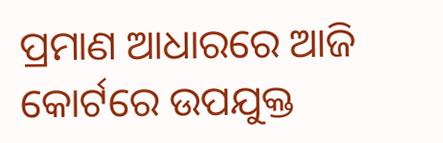ପ୍ରମାଣ ଆଧାରରେ ଆଜି କୋର୍ଟରେ ଉପଯୁକ୍ତ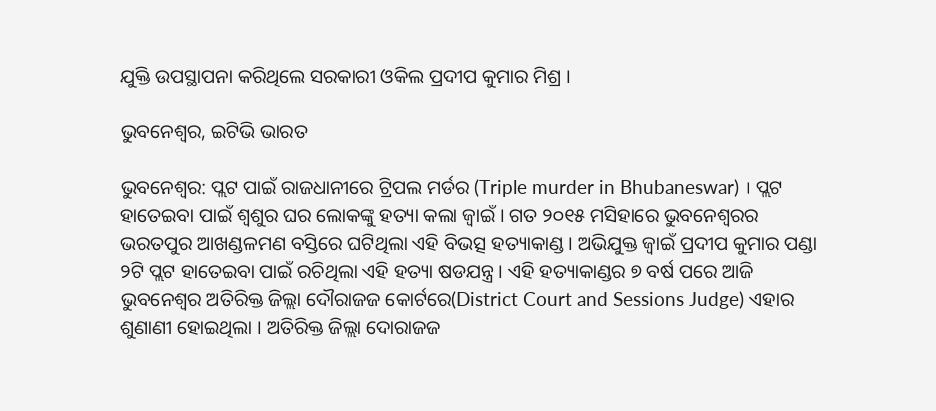ଯୁକ୍ତି ଉପସ୍ଥାପନା କରିଥିଲେ ସରକାରୀ ଓକିଲ ପ୍ରଦୀପ କୁମାର ମିଶ୍ର ।

ଭୁବନେଶ୍ବର, ଇଟିଭି ଭାରତ

ଭୁବନେଶ୍ବର: ପ୍ଲଟ ପାଇଁ ରାଜଧାନୀରେ ଟ୍ରିପଲ ମର୍ଡର (Triple murder in Bhubaneswar) । ପ୍ଲଟ ହାତେଇବା ପାଇଁ ଶ୍ବଶୁର ଘର ଲୋକଙ୍କୁ ହତ୍ୟା କଲା ଜ୍ବାଇଁ । ଗତ ୨୦୧୫ ମସିହାରେ ଭୁବନେଶ୍ବରର ଭରତପୁର ଆଖଣ୍ଡଳମଣ ବସ୍ତିରେ ଘଟିଥିଲା ଏହି ବିଭତ୍ସ ହତ୍ୟାକାଣ୍ଡ । ଅଭିଯୁକ୍ତ ଜ୍ବାଇଁ ପ୍ରଦୀପ କୁମାର ପଣ୍ଡା ୨ଟି ପ୍ଲଟ ହାତେଇବା ପାଇଁ ରଚିଥିଲା ଏହି ହତ୍ୟା ଷଡଯନ୍ତ୍ର । ଏହି ହତ୍ୟାକାଣ୍ଡର ୭ ବର୍ଷ ପରେ ଆଜି ଭୁବନେଶ୍ୱର ଅତିରିକ୍ତ ଜିଲ୍ଲା ଦୌରାଜଜ କୋର୍ଟରେ(District Court and Sessions Judge) ଏହାର ଶୁଣାଣୀ ହୋଇଥିଲା । ଅତିରିକ୍ତ ଜିଲ୍ଲା ଦୋରାଜଜ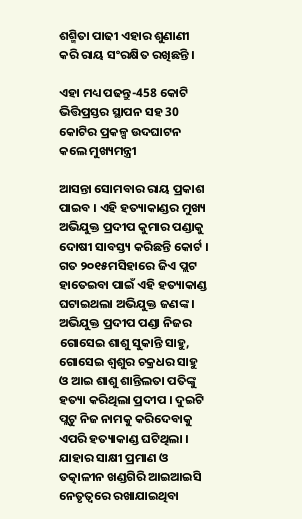ଶଶ୍ମିତା ପାଢୀ ଏହାର ଶୁଣାଣୀ କରି ରାୟ ସଂରକ୍ଷିତ ରଖିଛନ୍ତି ।

ଏହା ମଧ୍ୟ ପଢନ୍ତୁ-458 କୋଟି ଭିତ୍ତିପ୍ରସ୍ତର ସ୍ଥାପନ ସହ 30 କୋଟିର ପ୍ରକଳ୍ପ ଉଦଘାଟନ କଲେ ମୁଖ୍ୟମନ୍ତ୍ରୀ

ଆସନ୍ତା ସୋମବାର ରାୟ ପ୍ରକାଶ ପାଇବ । ଏହି ହତ୍ୟାକାଣ୍ଡର ମୁଖ୍ୟ ଅଭିଯୁକ୍ତ ପ୍ରଦୀପ କୁମାର ପଣ୍ଡାକୁ ଦୋଷୀ ସାବସ୍ତ୍ୟ କରିଛନ୍ତି କୋର୍ଟ । ଗତ ୨୦୧୫ମସିହାରେ ଜିଏ ପ୍ଲଟ ହାତେଇବା ପାଇଁ ଏହି ହତ୍ୟାକାଣ୍ଡ ଘଟାଇଥଲା ଅଭିଯୁକ୍ତ ଜଣଙ୍କ । ଅଭିଯୁକ୍ତ ପ୍ରଦୀପ ପଣ୍ଡା ନିଜର ଗୋସେଇ ଶାଶୁ ସୁକାନ୍ତି ସାହୁ, ଗୋସେଇ ଶ୍ବଶୁର ଚକ୍ରଧର ସାହୁ ଓ ଆଇ ଶାଶୁ ଶାନ୍ତିଲତା ପତିଙ୍କୁ ହତ୍ୟା କରିଥିଲା ପ୍ରଦୀପ । ଦୁଇଟି ପ୍ଲଟୁ ନିଜ ନାମକୁ କରିଦେବାକୁ ଏପରି ହତ୍ୟାକାଣ୍ଡ ଘଟିଥିଲା । ଯାହାର‌ ସାକ୍ଷୀ ପ୍ରମାଣ ଓ ତତ୍କାଳୀନ ଖଣ୍ଡଗିରି ଆଇଆଇସି ନେତୃତ୍ବରେ ରଖାଯାଇଥିବା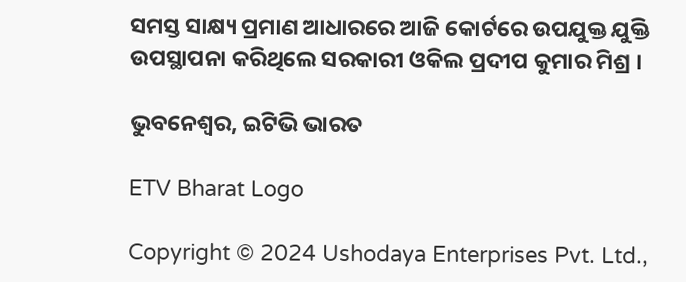ସମସ୍ତ ସାକ୍ଷ୍ୟ ପ୍ରମାଣ ଆଧାରରେ ଆଜି କୋର୍ଟରେ ଉପଯୁକ୍ତ ଯୁକ୍ତି ଉପସ୍ଥାପନା କରିଥିଲେ ସରକାରୀ ଓକିଲ ପ୍ରଦୀପ କୁମାର ମିଶ୍ର ।

ଭୁବନେଶ୍ବର, ଇଟିଭି ଭାରତ

ETV Bharat Logo

Copyright © 2024 Ushodaya Enterprises Pvt. Ltd.,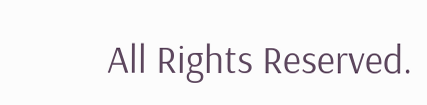All Rights Reserved.